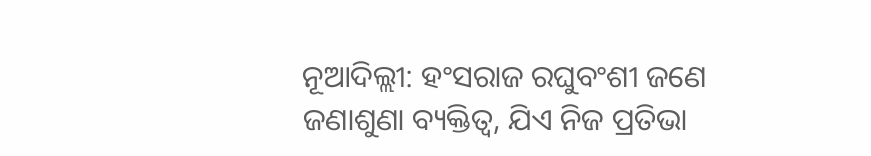ନୂଆଦିଲ୍ଲୀ: ହଂସରାଜ ରଘୁବଂଶୀ ଜଣେ ଜଣାଶୁଣା ବ୍ୟକ୍ତିତ୍ୱ, ଯିଏ ନିଜ ପ୍ରତିଭା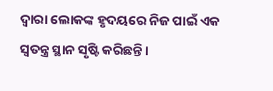ଦ୍ୱାରା ଲୋକଙ୍କ ହୃଦୟରେ ନିଜ ପାଇଁ ଏକ ସ୍ୱତନ୍ତ୍ର ସ୍ଥାନ ସୃଷ୍ଟି କରିଛନ୍ତି।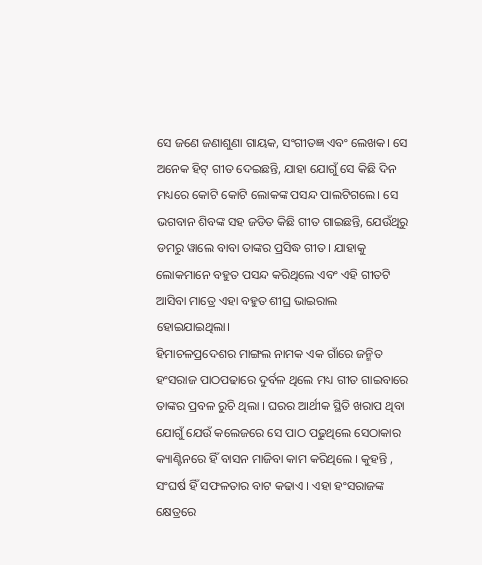ସେ ଜଣେ ଜଣାଶୁଣା ଗାୟକ, ସଂଗୀତଜ୍ଞ ଏବଂ ଲେଖକ। ସେ ଅନେକ ହିଟ୍ ଗୀତ ଦେଇଛନ୍ତି, ଯାହା ଯୋଗୁଁ ସେ କିଛି ଦିନ ମଧ୍ୟରେ କୋଟି କୋଟି ଲୋକଙ୍କ ପସନ୍ଦ ପାଲଟିଗଲେ। ସେ ଭଗବାନ ଶିବଙ୍କ ସହ ଜଡିତ କିଛି ଗୀତ ଗାଇଛନ୍ତି, ଯେଉଁଥିରୁ ଡମରୁ ୱାଲେ ବାବା ତାଙ୍କର ପ୍ରସିଦ୍ଧ ଗୀତ। ଯାହାକୁ ଲୋକମାନେ ବହୁତ ପସନ୍ଦ କରିଥିଲେ ଏବଂ ଏହି ଗୀତଟି ଆସିବା ମାତ୍ରେ ଏହା ବହୁତ ଶୀଘ୍ର ଭାଇରାଲ ହୋଇଯାଇଥିଲା।
ହିମାଚଳପ୍ରଦେଶର ମାଙ୍ଗଲ ନାମକ ଏକ ଗାଁରେ ଜନ୍ମିତ ହଂସରାଜ ପାଠପଢାରେ ଦୁର୍ବଳ ଥିଲେ ମଧ୍ୟ ଗୀତ ଗାଇବାରେ ତାଙ୍କର ପ୍ରବଳ ରୁଚି ଥିଲା । ଘରର ଆର୍ଥୀକ ସ୍ଥିତି ଖରାପ ଥିବା ଯୋଗୁଁ ଯେଉଁ କଲେଜରେ ସେ ପାଠ ପଢୁଥିଲେ ସେଠାକାର କ୍ୟାଣ୍ଟିନରେ ହିଁ ବାସନ ମାଜିବା କାମ କରିଥିଲେ । କୁହନ୍ତି , ସଂଘର୍ଷ ହିଁ ସଫଳତାର ବାଟ କଢାଏ । ଏହା ହଂସରାଜଙ୍କ କ୍ଷେତ୍ରରେ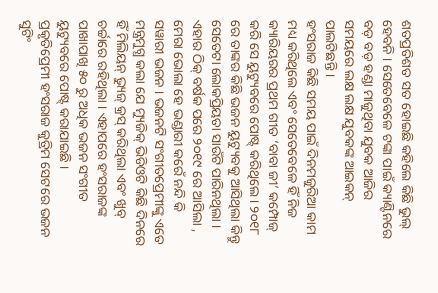ଶତପ୍ରତିଶତ ସତ ହୋଇଛି କହିଲେ କିଛି ଭୁଲ୍ ହେବନି । ସେତେବେଳେ ଟଙ୍କା ପାଇଁ କ୍ୟାଣ୍ଟିନରେ ବଡ଼ ବଡ଼ ହଣ୍ଡା ମାଜୁଥିବା ଯୁବକ ଆଜିର ସମୟରେ ଲକ୍ଷ ଲକ୍ଷ ଯୁବକଙ୍କ ଆଇକନ୍ ପାଲଟିଛନ୍ତି ।
ହଂସରାଜ କିଛି ସମୟ ପାଇଁ ଦିନମଜୁରିଆ କାମ ମଧ୍ୟ କରିଥିଲେ ଏବଂ ସେତେବେଳେ ହିଁ ନିଜ କ୍ୟାରିୟରର ପ୍ରଥମ ଗୀତ ‘ବାବା ଜୀ’ କମ୍ପୋଜ୍ କରି ସେ ୟୁଟ୍ୟୁବରେ ପୋଷ୍ଟ୍ କରିଥିଲେ । ୨୦୧୮ ରେ ତାଙ୍କର କିଛି ଭଜନ ୟୁଟ୍ୟୁବକୁ ଆସିଥିଲା କିନ୍ତୁ ସେତେଟା ଲୋକପ୍ରିୟତା ସାଉଁଟି ପାରିନଥିଲା । ଏହାର ଠିକ୍ ବର୍ଷକ ପରେ ୨୦୧୯ ରେ ଆସିଲା , ମେରା ଭୋଲା ହେ ଭଣ୍ଡାରୀ କରେଁ ନନ୍ଦି କି ସୱାରୀ ଭଜନ । ଭଜନଟି ସଂଗୀତପ୍ରେମୀଙ୍କୁ ଏତେ ମନ୍ତ୍ରମୁଗ୍ଧ କଲା ଯେ ମ୍ୟୁଜିକ୍ ଭିଡିଓଟି କିଛି ଦିନରେ ହିଁ ମିଲିୟନ୍ ଭ୍ୟୁଜ୍ କ୍ରସ୍ କରିଥିଲା ଏବଂ ଖୁବ୍ ଚର୍ଚ୍ଚାରେ ରହିଥିଲା । ଏହାପରେ ହଂସରାଜଙ୍କ ପାଖାପାଖି ୫୦ ରୁ ଅଧିକ ଭଜନ ସଂଗୀତ ୟୁଟ୍ୟୁବରେ ପୋଷ୍ଟ୍ କରାଯାଇଛି ।
ପ୍ରକୃତିପ୍ରେମୀ ହଂସରାଜ କୁତ୍ରିମ ସେଟରେ ଭଜନ ସୁଟିଂ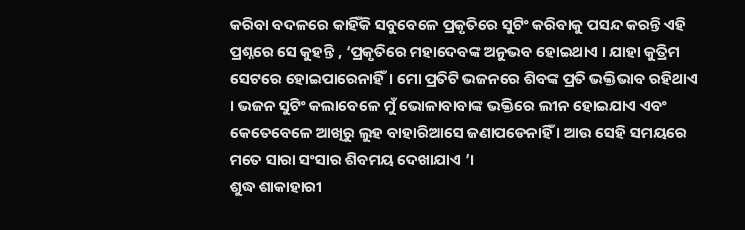କରିବା ବଦଳରେ କାହିଁକି ସବୁବେଳେ ପ୍ରକୃତିରେ ସୁଟିଂ କରିବାକୁ ପସନ୍ଦ କରନ୍ତି ଏହି ପ୍ରଶ୍ନରେ ସେ କୁହନ୍ତି , ‘ପ୍ରକୃତିରେ ମହାଦେବଙ୍କ ଅନୁଭବ ହୋଇଥାଏ । ଯାହା କୁତ୍ରିମ ସେଟରେ ହୋଇପାରେନାହିଁ। ମୋ ପ୍ରତିଟି ଭଜନରେ ଶିବଙ୍କ ପ୍ରତି ଭକ୍ତିଭାବ ରହିଥାଏ । ଭଜନ ସୁଟିଂ କଲାବେଳେ ମୁଁ ଭୋଳାବାବାଙ୍କ ଭକ୍ତିରେ ଲୀନ ହୋଇଯାଏ ଏବଂ କେତେବେଳେ ଆଖିରୁ ଲୁହ ବାହାରିଆସେ ଜଣାପଡେନାହିଁ । ଆଉ ସେହି ସମୟରେ ମତେ ସାରା ସଂସାର ଶିବମୟ ଦେଖାଯାଏ ’।
ଶୁଦ୍ଧ ଶାକାହାରୀ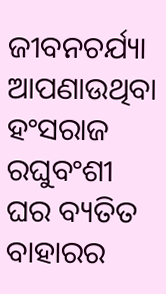ଜୀବନଚର୍ଯ୍ୟା ଆପଣାଉଥିବା ହଂସରାଜ ରଘୁବଂଶୀ ଘର ବ୍ୟତିତ ବାହାରର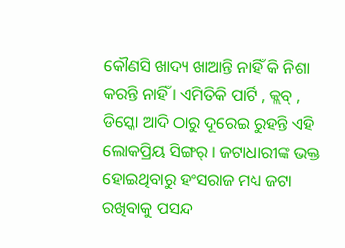କୌଣସି ଖାଦ୍ୟ ଖାଆନ୍ତି ନାହିଁ କି ନିଶା କରନ୍ତି ନାହିଁ । ଏମିତିକି ପାର୍ଟି , କ୍ଲବ୍ , ଡିସ୍କୋ ଆଦି ଠାରୁ ଦୂରେଇ ରୁହନ୍ତି ଏହି ଲୋକପ୍ରିୟ ସିଙ୍ଗର୍ । ଜଟାଧାରୀଙ୍କ ଭକ୍ତ ହୋଇଥିବାରୁ ହଂସରାଜ ମଧ୍ୟ ଜଟା ରଖିବାକୁ ପସନ୍ଦ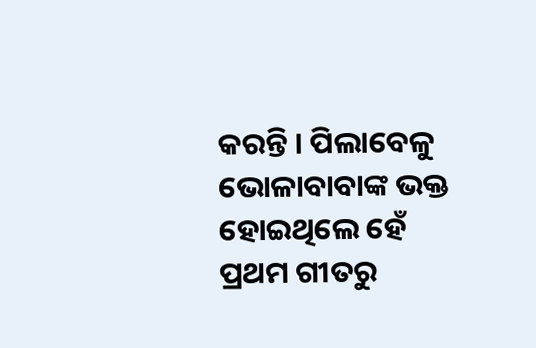କରନ୍ତି । ପିଲାବେଳୁ ଭୋଳାବାବାଙ୍କ ଭକ୍ତ ହୋଇଥିଲେ ହେଁ ପ୍ରଥମ ଗୀତରୁ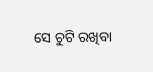ସେ ଚୁଟି ରଖିବା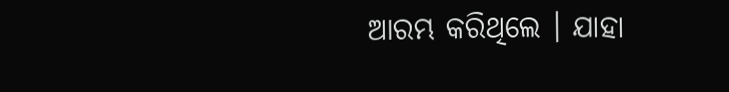ଆରମ୍ଭ କରିଥିଲେ । ଯାହା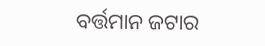ବର୍ତ୍ତମାନ ଜଟାର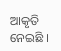ଆକୃତି ନେଇଛି ।